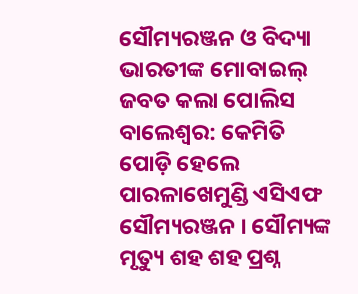ସୌମ୍ୟରଞ୍ଜନ ଓ ବିଦ୍ୟା ଭାରତୀଙ୍କ ମୋବାଇଲ୍ ଜବତ କଲା ପୋଲିସ
ବାଲେଶ୍ୱର: କେମିତି ପୋଡ଼ି ହେଲେ ପାରଳାଖେମୁଣ୍ଡି ଏସିଏଫ ସୌମ୍ୟରଞ୍ଜନ । ସୌମ୍ୟଙ୍କ ମୃତ୍ୟୁ ଶହ ଶହ ପ୍ରଶ୍ନ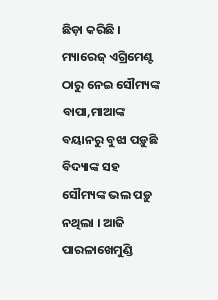ଛିଡ଼ା କରିଛି । ମ୍ୟାରେଜ୍ ଏଗ୍ରିମେଣ୍ଟ ଠାରୁ ନେଇ ସୌମ୍ୟଙ୍କ ବାପା,ମାଆଙ୍କ ବୟାନରୁ ବୁଝା ପଡ଼ୁଛି ବିଦ୍ୟାଙ୍କ ସହ ସୌମ୍ୟଙ୍କ ଭଲ ପଡ଼ୁ ନଥିଲା । ଆଜି ପାରଳାଖେମୁଣ୍ଡି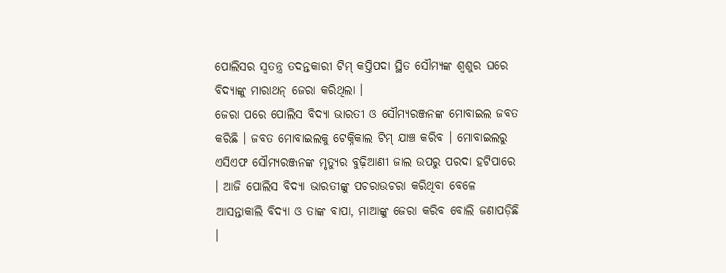ପୋଲିସର ସ୍ୱତନ୍ତ୍ର ତଦନ୍ତକାରୀ ଟିମ୍ କପ୍ତିପଦା ସ୍ଥିତ ସୌମ୍ୟଙ୍କ ଶ୍ୱଶୁର ଘରେ ବିଦ୍ୟାଙ୍କୁ ମାରାଥନ୍ ଜେରା କରିଥିଲା ।
ଜେରା ପରେ ପୋଲିସ ବିଦ୍ୟା ଭାରତୀ ଓ ସୌମ୍ୟରଞ୍ଜନଙ୍କ ମୋବାଇଲ ଜବତ କରିଛି । ଜବତ ମୋବାଇଲକୁ ଟେକ୍ନିକାଲ ଟିମ୍ ଯାଞ୍ଚ କରିବ । ମୋବାଇଲରୁ ଏସିଏଫ ସୌମ୍ୟରଞ୍ଜନଙ୍କ ମୃତ୍ୟୁର ବୁଢ଼ିଆଣୀ ଜାଲ ଉପରୁ ପରଦା ହଟିପାରେ । ଆଜି ପୋଲିସ ବିଦ୍ୟା ଭାରତୀଙ୍କୁ ପଚରାଉଚରା କରିଥିବା ବେଳେ ଆସନ୍ତାକାଲି ବିଦ୍ୟା ଓ ତାଙ୍କ ବାପା, ମାଆଙ୍କୁ ଜେରା କରିବ ବୋଲି ଜଣାପଡ଼ିଛି ।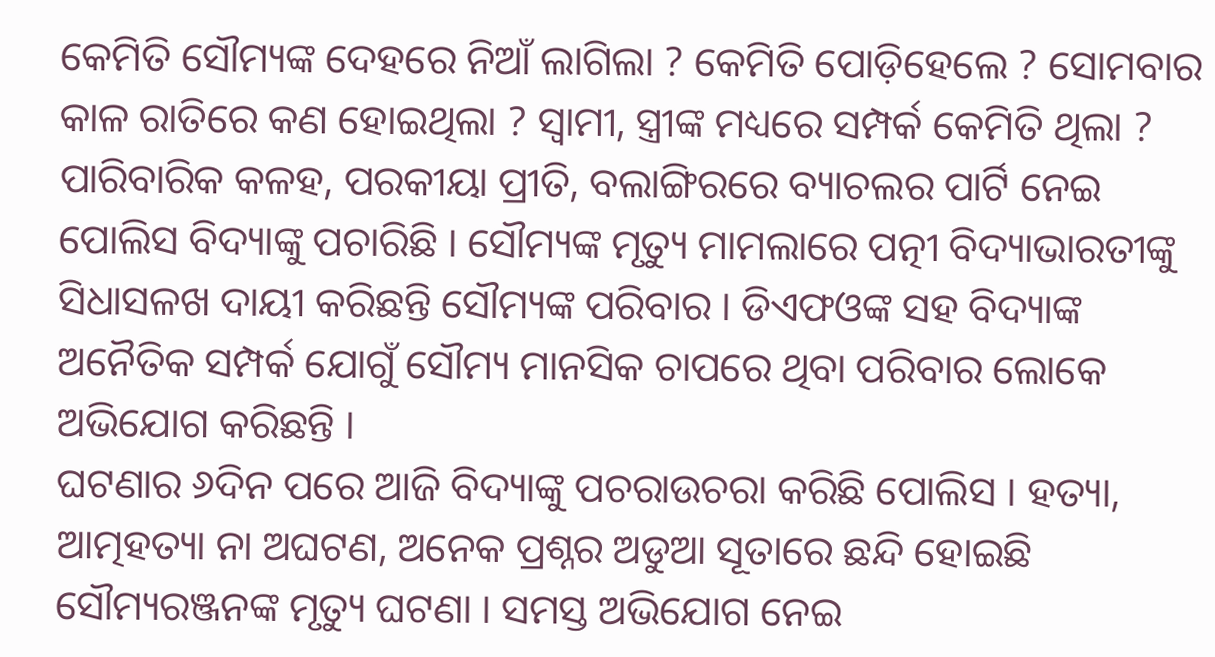କେମିତି ସୌମ୍ୟଙ୍କ ଦେହରେ ନିଆଁ ଲାଗିଲା ? କେମିତି ପୋଡ଼ିହେଲେ ? ସୋମବାର କାଳ ରାତିରେ କଣ ହୋଇଥିଲା ? ସ୍ୱାମୀ, ସ୍ତ୍ରୀଙ୍କ ମଧ୍ୟରେ ସମ୍ପର୍କ କେମିତି ଥିଲା ? ପାରିବାରିକ କଳହ, ପରକୀୟା ପ୍ରୀତି, ବଲାଙ୍ଗିରରେ ବ୍ୟାଚଲର ପାର୍ଟି ନେଇ ପୋଲିସ ବିଦ୍ୟାଙ୍କୁ ପଚାରିଛି । ସୌମ୍ୟଙ୍କ ମୃତ୍ୟୁ ମାମଲାରେ ପତ୍ନୀ ବିଦ୍ୟାଭାରତୀଙ୍କୁ ସିଧାସଳଖ ଦାୟୀ କରିଛନ୍ତି ସୌମ୍ୟଙ୍କ ପରିବାର । ଡିଏଫଓଙ୍କ ସହ ବିଦ୍ୟାଙ୍କ ଅନୈତିକ ସମ୍ପର୍କ ଯୋଗୁଁ ସୌମ୍ୟ ମାନସିକ ଚାପରେ ଥିବା ପରିବାର ଲୋକେ ଅଭିଯୋଗ କରିଛନ୍ତି ।
ଘଟଣାର ୬ଦିନ ପରେ ଆଜି ବିଦ୍ୟାଙ୍କୁ ପଚରାଉଚରା କରିଛି ପୋଲିସ । ହତ୍ୟା, ଆତ୍ମହତ୍ୟା ନା ଅଘଟଣ, ଅନେକ ପ୍ରଶ୍ନର ଅଡୁଆ ସୂତାରେ ଛନ୍ଦି ହୋଇଛି ସୌମ୍ୟରଞ୍ଜନଙ୍କ ମୃତ୍ୟୁ ଘଟଣା । ସମସ୍ତ ଅଭିଯୋଗ ନେଇ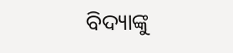ବିଦ୍ୟାଙ୍କୁ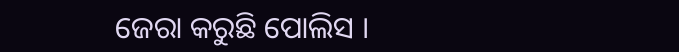ଜେରା କରୁଛି ପୋଲିସ ।